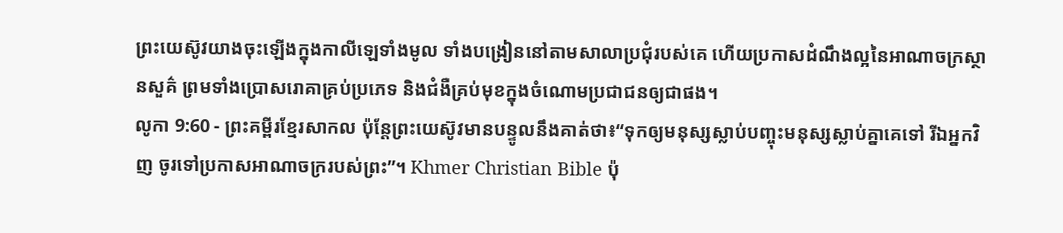ព្រះយេស៊ូវយាងចុះឡើងក្នុងកាលីឡេទាំងមូល ទាំងបង្រៀននៅតាមសាលាប្រជុំរបស់គេ ហើយប្រកាសដំណឹងល្អនៃអាណាចក្រស្ថានសួគ៌ ព្រមទាំងប្រោសរោគាគ្រប់ប្រភេទ និងជំងឺគ្រប់មុខក្នុងចំណោមប្រជាជនឲ្យជាផង។
លូកា 9:60 - ព្រះគម្ពីរខ្មែរសាកល ប៉ុន្តែព្រះយេស៊ូវមានបន្ទូលនឹងគាត់ថា៖“ទុកឲ្យមនុស្សស្លាប់បញ្ចុះមនុស្សស្លាប់គ្នាគេទៅ រីឯអ្នកវិញ ចូរទៅប្រកាសអាណាចក្ររបស់ព្រះ”។ Khmer Christian Bible ប៉ុ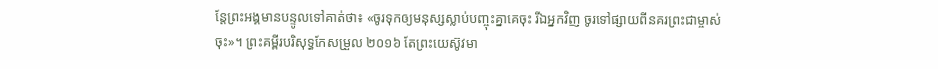ន្ដែព្រះអង្គមានបន្ទូលទៅគាត់ថា៖ «ចូរទុកឲ្យមនុស្សស្លាប់បញ្ចុះគ្នាគេចុះ រីឯអ្នកវិញ ចូរទៅផ្សាយពីនគរព្រះជាម្ចាស់ចុះ»។ ព្រះគម្ពីរបរិសុទ្ធកែសម្រួល ២០១៦ តែព្រះយេស៊ូវមា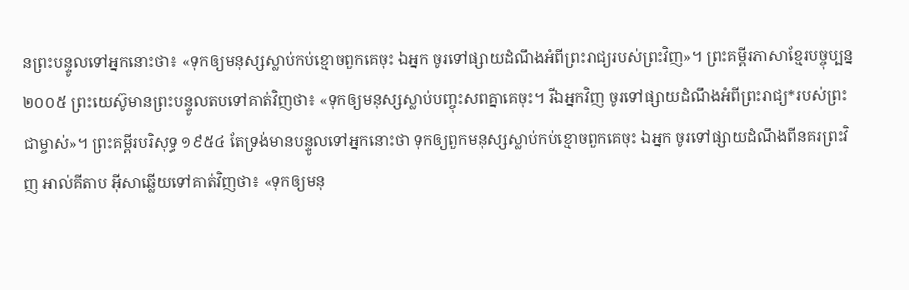នព្រះបន្ទូលទៅអ្នកនោះថា៖ «ទុកឲ្យមនុស្សស្លាប់កប់ខ្មោចពួកគេចុះ ឯអ្នក ចូរទៅផ្សាយដំណឹងអំពីព្រះរាជ្យរបស់ព្រះវិញ»។ ព្រះគម្ពីរភាសាខ្មែរបច្ចុប្បន្ន ២០០៥ ព្រះយេស៊ូមានព្រះបន្ទូលតបទៅគាត់វិញថា៖ «ទុកឲ្យមនុស្សស្លាប់បញ្ចុះសពគ្នាគេចុះ។ រីឯអ្នកវិញ ចូរទៅផ្សាយដំណឹងអំពីព្រះរាជ្យ*របស់ព្រះជាម្ចាស់»។ ព្រះគម្ពីរបរិសុទ្ធ ១៩៥៤ តែទ្រង់មានបន្ទូលទៅអ្នកនោះថា ទុកឲ្យពួកមនុស្សស្លាប់កប់ខ្មោចពួកគេចុះ ឯអ្នក ចូរទៅផ្សាយដំណឹងពីនគរព្រះវិញ អាល់គីតាប អ៊ីសាឆ្លើយទៅគាត់វិញថា៖ «ទុកឲ្យមនុ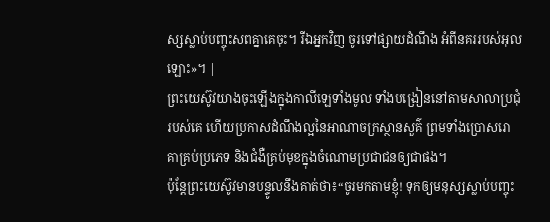ស្សស្លាប់បញ្ចុះសពគ្នាគេចុះ។ រីឯអ្នកវិញ ចូរទៅផ្សាយដំណឹង អំពីនគររបស់អុលឡោះ»។ |
ព្រះយេស៊ូវយាងចុះឡើងក្នុងកាលីឡេទាំងមូល ទាំងបង្រៀននៅតាមសាលាប្រជុំរបស់គេ ហើយប្រកាសដំណឹងល្អនៃអាណាចក្រស្ថានសួគ៌ ព្រមទាំងប្រោសរោគាគ្រប់ប្រភេទ និងជំងឺគ្រប់មុខក្នុងចំណោមប្រជាជនឲ្យជាផង។
ប៉ុន្តែព្រះយេស៊ូវមានបន្ទូលនឹងគាត់ថា៖“ចូរមកតាមខ្ញុំ! ទុកឲ្យមនុស្សស្លាប់បញ្ចុះ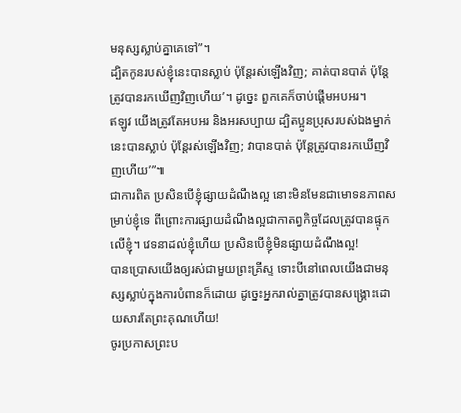មនុស្សស្លាប់គ្នាគេទៅ”។
ដ្បិតកូនរបស់ខ្ញុំនេះបានស្លាប់ ប៉ុន្តែរស់ឡើងវិញ; គាត់បានបាត់ ប៉ុន្តែត្រូវបានរកឃើញវិញហើយ’។ ដូច្នេះ ពួកគេក៏ចាប់ផ្ដើមអបអរ។
ឥឡូវ យើងត្រូវតែអបអរ និងអរសប្បាយ ដ្បិតប្អូនប្រុសរបស់ឯងម្នាក់នេះបានស្លាប់ ប៉ុន្តែរស់ឡើងវិញ; វាបានបាត់ ប៉ុន្តែត្រូវបានរកឃើញវិញហើយ’”៕
ជាការពិត ប្រសិនបើខ្ញុំផ្សាយដំណឹងល្អ នោះមិនមែនជាមោទនភាពសម្រាប់ខ្ញុំទេ ពីព្រោះការផ្សាយដំណឹងល្អជាកាតព្វកិច្ចដែលត្រូវបានផ្ទុកលើខ្ញុំ។ វេទនាដល់ខ្ញុំហើយ ប្រសិនបើខ្ញុំមិនផ្សាយដំណឹងល្អ!
បានប្រោសយើងឲ្យរស់ជាមួយព្រះគ្រីស្ទ ទោះបីនៅពេលយើងជាមនុស្សស្លាប់ក្នុងការបំពានក៏ដោយ ដូច្នេះអ្នករាល់គ្នាត្រូវបានសង្គ្រោះដោយសារតែព្រះគុណហើយ!
ចូរប្រកាសព្រះប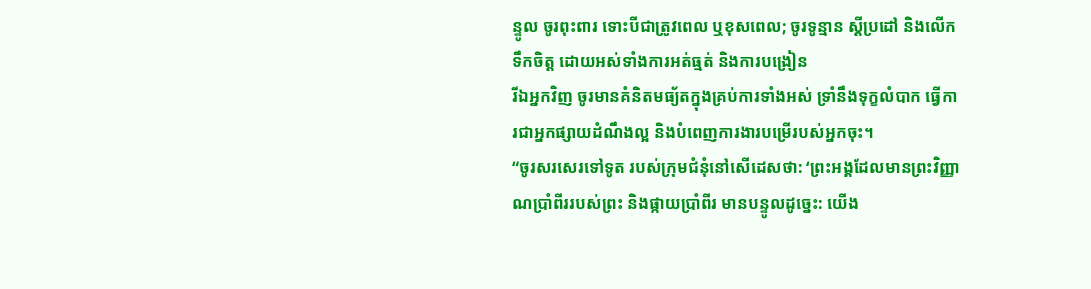ន្ទូល ចូរពុះពារ ទោះបីជាត្រូវពេល ឬខុសពេល; ចូរទូន្មាន ស្ដីប្រដៅ និងលើកទឹកចិត្ត ដោយអស់ទាំងការអត់ធ្មត់ និងការបង្រៀន
រីឯអ្នកវិញ ចូរមានគំនិតមធ្យ័តក្នុងគ្រប់ការទាំងអស់ ទ្រាំនឹងទុក្ខលំបាក ធ្វើការជាអ្នកផ្សាយដំណឹងល្អ និងបំពេញការងារបម្រើរបស់អ្នកចុះ។
“ចូរសរសេរទៅទូត របស់ក្រុមជំនុំនៅសើដេសថា: ‘ព្រះអង្គដែលមានព្រះវិញ្ញាណប្រាំពីររបស់ព្រះ និងផ្កាយប្រាំពីរ មានបន្ទូលដូច្នេះ: យើង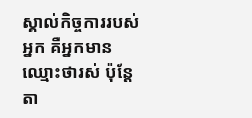ស្គាល់កិច្ចការរបស់អ្នក គឺអ្នកមានឈ្មោះថារស់ ប៉ុន្តែតា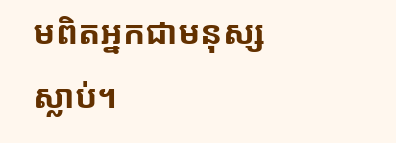មពិតអ្នកជាមនុស្សស្លាប់។